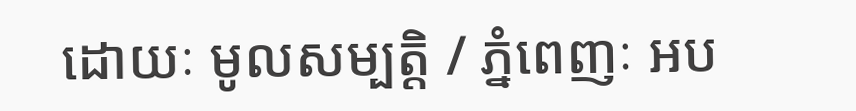ដោយៈ មូលសម្បត្តិ / ភ្នំពេញៈ អប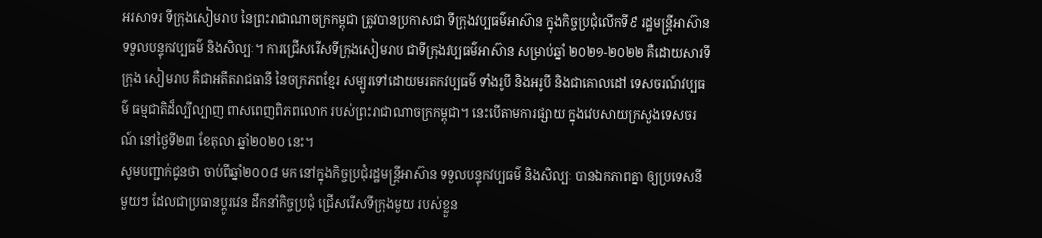អរសាទរ ទីក្រុងសៀមរាប នៃព្រះរាជាណាចក្រកម្ពុជា ត្រូវបានប្រកាសជា ទីក្រុងវប្បធម៌អាស៊ាន ក្នុងកិច្ចប្រជុំលើកទី៩ រដ្ឋមន្ត្រីអាស៊ាន ទទួលបន្ទុកវប្បធម៌ និងសិល្បៈ។ ការជ្រើសរើសទីក្រុងសៀមរាប ជាទីក្រុងវប្បធម៌អាស៊ាន សម្រាប់ឆ្នាំ ២០២១-២០២២ គឺដោយសារទីក្រុង សៀមរាប គឺជាអតីតរាជធានី នៃចក្រភពខ្មែរ សម្បូរទៅដោយមរតកវប្បធម៌ ទាំងរូបី និងអរូបី និងជាគោលដៅ ទេសចរណ៍វប្បធម៌ ធម្មជាតិដ៏ល្បីល្បាញ ពាសពេញពិភពលោក របស់ព្រះរាជាណាចក្រកម្ពុជា។ នេះបើតាមការផ្សាយ ក្នុងវេបសាយក្រសួងទេសចរណ៍ នៅថ្ងៃទី២៣ ខែតុលា ឆ្នាំ២០២០ នេះ។
សូមបញ្ជាក់ជូនថា ចាប់ពីឆ្នាំ២០០៨ មក នៅក្នុងកិច្ចប្រជុំរដ្ឋមន្ត្រីអាស៊ាន ទទួលបន្ទុកវប្បធម៌ និងសិល្បៈ បានឯកភាពគ្នា ឲ្យប្រទេសនីមួយៗ ដែលជាប្រធានប្តូរវេន ដឹកនាំកិច្ចប្រជុំ ជ្រើសរើសទីក្រុងមួយ របស់ខ្លួន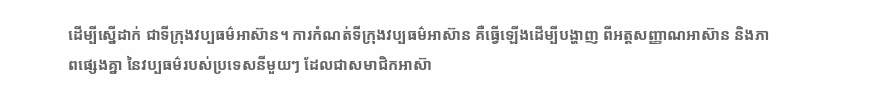ដើម្បីស្នើដាក់ ជាទីក្រុងវប្បធម៌អាស៊ាន។ ការកំណត់ទីក្រុងវប្បធម៌អាស៊ាន គឺធ្វើឡើងដើម្បីបង្ហាញ ពីអត្តសញ្ញាណអាស៊ាន និងភាពផ្សេងគ្នា នៃវប្បធម៌របស់ប្រទេសនីមួយៗ ដែលជាសមាជិកអាស៊ា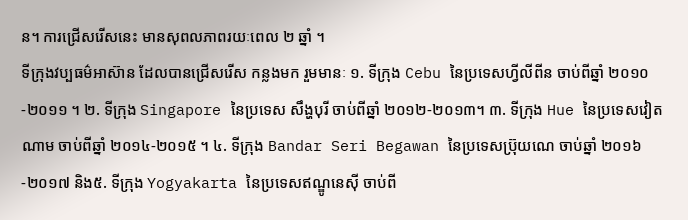ន។ ការជ្រើសរើសនេះ មានសុពលភាពរយៈពេល ២ ឆ្នាំ ។
ទីក្រុងវប្បធម៌អាស៊ាន ដែលបានជ្រើសរើស កន្លងមក រួមមានៈ ១. ទីក្រុង Cebu នៃប្រទេសហ្វីលីពីន ចាប់ពីឆ្នាំ ២០១០ -២០១១ ។ ២. ទីក្រុង Singapore នៃប្រទេស សឹង្ហបុរី ចាប់ពីឆ្នាំ ២០១២-២០១៣។ ៣. ទីក្រុង Hue នៃប្រទេសវៀតណាម ចាប់ពីឆ្នាំ ២០១៤-២០១៥ ។ ៤. ទីក្រុង Bandar Seri Begawan នៃប្រទេសប្រ៊ុយណេ ចាប់ឆ្នាំ ២០១៦-២០១៧ និង៥. ទីក្រុង Yogyakarta នៃប្រទេសឥណ្ឌូនេស៊ី ចាប់ពី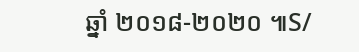ឆ្នាំ ២០១៨-២០២០ ៕S/